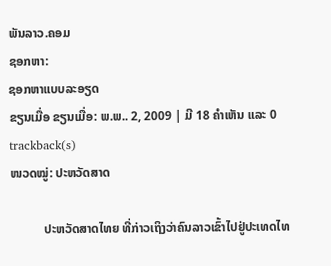ພັນລາວ.ຄອມ
ຊອກຫາ:
ຊອກຫາແບບລະອຽດ
ຂຽນເມື່ອ ຂຽນເມື່ອ: ພ.ພ.. 2, 2009 | ມີ 18 ຄຳເຫັນ ແລະ 0 trackback(s)
ໜວດໝູ່: ປະຫວັດສາດ

           ປະຫວັດສາດໄທຍ ທີ່ກ່າວເຖິງວ່າຄົນລາວເຂົ້າໄປຢູ່ປະເທດໄທ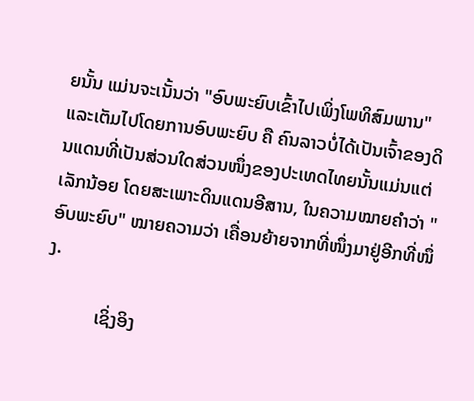ຍນັ້ນ ແມ່ນຈະເນັ້ນວ່າ "ອົບພະຍົບເຂົ້າໄປເພິ່ງໂພທິສົມພານ" ແລະເຕັມໄປໂດຍການອົບພະຍົບ ຄື ຄົນລາວບໍ່ໄດ້ເປັນເຈົ້າຂອງດິນແດນທີ່ເປັນສ່ວນໃດສ່ວນໜຶ່ງຂອງປະເທດໄທຍນັ້ນແມ່ນແຕ່ເລັກນ້ອຍ ໂດຍສະເພາະດິນແດນອີສານ, ໃນຄວາມໝາຍຄຳວ່າ "ອົບພະຍົບ" ໝາຍຄວາມວ່າ ເຄື່ອນຍ້າຍຈາກທີ່ໜຶ່ງມາຢູ່ອີກທີ່ໜຶ່ງ.

           ເຊິ່ງອິງ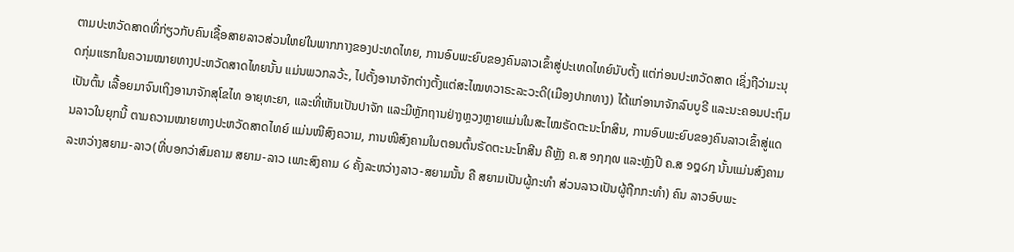ຕາມປະຫວັດສາດທີ່ກ່ຽວກັບຄົນເຊື້ອສາຍລາວສ່ວນໃຫຍ່ໃນພາກກາງຂອງປະທດໄທຍ, ການອົບພະຍົບຂອງຄົນລາວເຂົ້າສູ່ປະເທດໄທຍ໌ນັບຕັ້ງ ແຕ່ກ່ອນປະຫວັດສາດ ເຊິ່ງຖືວ່າມະນຸດກຸ່ມແຮກໃນຄວາມໝາຍທາງປະຫວັດສາດໄທຍນັ້ນ ແມ່ນພວກລວ້ະ, ໄປຕັ້ງອານາຈັກຕ່າງຕັ້ງແຕ່ສະໄໝທວາຣະລະວະດີ(ເມືອງປາກທາງ) ໄດ້ແກ່ອານາຈັກລົບບູຣີ ແລະນະຄອນປະຖົມເປັນຕົ້ນ ເລື້ອຍມາຈົນເຖິງອານາຈັກສຸໂຂໄທ ອາຍຸທະຍາ, ແລະທີ່ເຫັນເປັນປາຈັກ ແລະມີຫຼັກຖານຢ່າງຫຼວງຫຼາຍແມ່ນໃນສະໄໝຣັດຕະນະໂກສິນ, ການອົບພະຍົບຂອງຄົນລາວເຂົ້າສູ່ແດນລາວໃນຍຸກນີ້ ຕາມຄວາມໝາຍທາງປະຫວັດສາດໄທຍ໌ ແມ່ນໜີສົງຄວາມ, ການໜີສົງຄາມໃນຕອນຕົ້ນຣັດຕະນະໂກສີນ ຄືຫຼັງ ຄ.ສ ໑໗໗໙ ແລະຫຼັງປີ ຄ.ສ ໑໘໒໗ ນັ້ນແມ່ນສົງຄາມລະຫວ່າງສຍາມ-ລາວ(ທີ່ບອກວ່າສົມຄາມ ສຍາມ-ລາວ ເພາະສົງຄາມ ໒ ຄັ້ງລະຫວ່າງລາວ-ສຍາມນັ້ນ ຄື ສຍາມເປັນຜູ້ກະທຳ ສ່ວນລາວເປັນຜູ້ຖືກກະທຳ) ຄົນ ລາວອົບພະ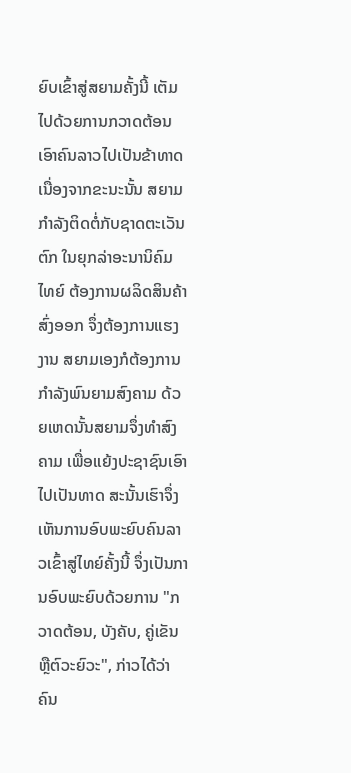ຍົບເຂົ້າສູ່ສຍາມຄັ້ງນີ້ ເຕັມໄປດ້ວຍການກວາດຕ້ອນເອົາຄົນລາວໄປເປັນຂ້າທາດ ເນື່ອງຈາກຂະນະນັ້ນ ສຍາມກຳລັງຕິດຕໍ່ກັບຊາດຕະເວັນຕົກ ໃນຍຸກລ່າອະນານິຄົມ ໄທຍ໌ ຕ້ອງການຜລິດສິນຄ້າສົ່ງອອກ ຈຶ່ງຕ້ອງການແຮງງານ ສຍາມເອງກໍຕ້ອງການກຳລັງພົນຍາມສົງຄາມ ດ້ວຍເຫດນັ້ນສຍາມຈຶ່ງທຳສົງຄາມ ເພື່ອແຍ້ງປະຊາຊົນເອົາໄປເປັນທາດ ສະນັ້ນເຮົາຈຶ່ງເຫັນການອົບພະຍົບຄົນລາວເຂົ້າສູ່ໄທຍ໌ຄັ້ງນີ້ ຈຶ່ງເປັນການອົບພະຍົບດ້ວຍການ "ກວາດຕ້ອນ, ບັງຄັບ, ຄູ່ເຂັນ ຫຼືຕົວະຍົວະ", ກ່າວໄດ້ວ່າຄົນ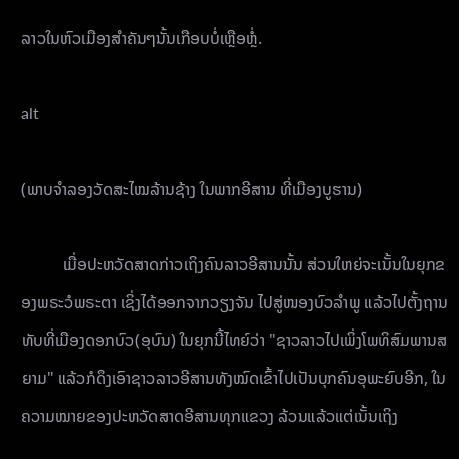ລາວໃນຫົວເມືອງສຳຄັນໆນັ້ນເກືອບບໍ່ເຫຼືອຫຼໍ່.

alt

(ພາບຈຳລອງວັດສະໄໝລ້ານຊ້າງ ໃນພາກອີສານ ທີ່ເມືອງບູຮານ)

          ເມື່ອປະຫວັດສາດກ່າວເຖິງຄົນລາວອີສານນັ້ນ ສ່ວນໃຫຍ່ຈະເນັ້ນໃນຍຸກຂອງພຣະວໍພຣະຕາ ເຊິ່ງໄດ້ອອກຈາກວຽງຈັນ ໄປສູ່ໜອງບົວລຳພູ ແລ້ວໄປຕັ້ງຖານທັບທີ່ເມືອງດອກບົວ(ອຸບົນ) ໃນຍຸກນີ້ໄທຍ໌ວ່າ "ຊາວລາວໄປເພິ່ງໂພທິສົມພານສຍາມ" ແລ້ວກໍດຶງເອົາຊາວລາວອີສານທັງໝົດເຂົ້າໄປເປັນບຸກຄົນອຸພະຍົບອີກ, ໃນຄວາມໝາຍຂອງປະຫວັດສາດອີສານທຸກແຂວງ ລ້ວນແລ້ວແຕ່ເນັ້ນເຖິງ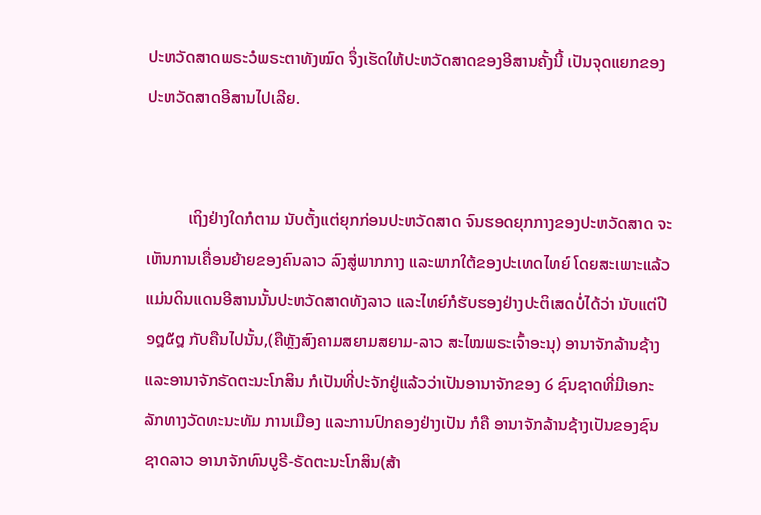ປະຫວັດສາດພຣະວໍພຣະຕາທັງໝົດ ຈຶ່ງເຮັດໃຫ້ປະຫວັດສາດຂອງອີສານຄັ້ງນີ້ ເປັນຈຸດແຍກຂອງປະຫວັດສາດອີສານໄປເລີຍ.


          ເຖິງຢ່າງໃດກໍຕາມ ນັບຕັ້ງແຕ່ຍຸກກ່ອນປະຫວັດສາດ ຈົນຮອດຍຸກກາງຂອງປະຫວັດສາດ ຈະເຫັນການເຄື່ອນຍ້າຍຂອງຄົນລາວ ລົງສູ່ພາກກາງ ແລະພາກໃຕ້ຂອງປະເທດໄທຍ໌ ໂດຍສະເພາະແລ້ວ ແມ່ນດິນແດນອີສານນັ້ນປະຫວັດສາດທັງລາວ ແລະໄທຍ໌ກໍຮັບຮອງຢ່າງປະຕິເສດບໍ່ໄດ້ວ່າ ນັບແຕ່ປີ ໑໘໕໘ ກັບຄືນໄປນັ້ນ,(ຄືຫຼັງສົງຄາມສຍາມສຍາມ-ລາວ ສະໄໝພຣະເຈົ້າອະນຸ) ອານາຈັກລ້ານຊ້າງ ແລະອານາຈັກຣັດຕະນະໂກສິນ ກໍເປັນທີ່ປະຈັກຢູ່ແລ້ວວ່າເປັນອານາຈັກຂອງ ໒ ຊົນຊາດທີ່ມີເອກະລັກທາງວັດທະນະທັມ ການເມືອງ ແລະການປົກຄອງຢ່າງເປັນ ກໍຄື ອານາຈັກລ້ານຊ້າງເປັນຂອງຊົນຊາດລາວ ອານາຈັກທົນບູຣີ-ຣັດຕະນະໂກສິນ(ສ້າ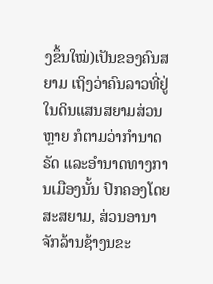ງຂຶ້ນໃໝ່)ເປັນຂອງຄົນສຍາມ ເຖິງວ່າຄົນລາວທີ່ຢູ່ໃນດິນແສນສຍາມສ່ວນຫຼາຍ ກໍຕາມວ່າກຳນາດຣັດ ແລະອຳນາດທາງການເມືອງນັ້ນ ປົກຄອງໂດຍສະສຍາມ, ສ່ວນອານາຈັກລ້ານຊ້າງນຂະ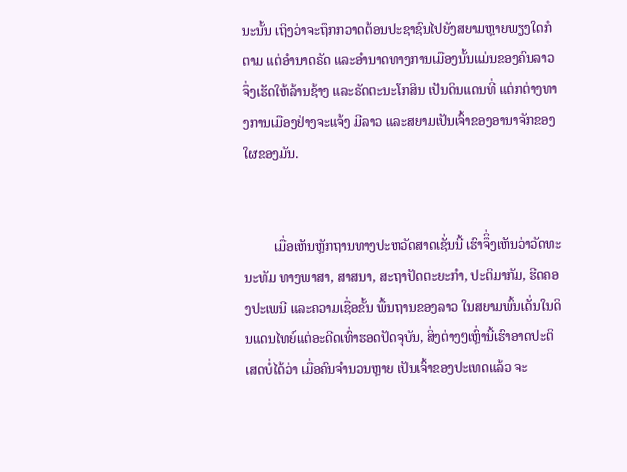ນະນັ້ນ ເຖິງວ່າຈະຖຶກກວາດຕ້ອນປະຊາຊົນໄປຍັງສຍາມຫຼາຍພຽງໃດກໍຕາມ ແຕ່ອຳນາດຣັດ ແລະອຳນາດທາງການເມືອງນັ້ນແມ່ນຂອງຄົນລາວ ຈຶ່ງເຮັດໃຫ້ລ້ານຊ້າງ ແລະຣັດຕະນະໂກສິນ ເປັນດິນແດນທີ່ ແຕ່ກຕ່າງທາງການເມືອງຢ່າງຈະແຈ້ງ ມີລາວ ແລະສຍາມເປັນເຈົ້າຂອງອານາຈັກຂອງໃຜຂອງມັນ.


         ເມື່ອເຫັນຫຼັກຖານທາງປະຫວັດສາດເຊັ່ນນີ້ ເຮົາຈຶິ່ງເຫັນວ່າວັດທະນະທັມ ທາງພາສາ, ສາສນາ, ສະຖາປັດຕະຍະກຳ, ປະຕິມາກັມ, ຮີດຄອງປະເພນີ ແລະຄວາມເຊື່ອຂັ້ນ ພື້ນຖານຂອງລາວ ໃນສຍາມພົ້ນເດັ່ນໃນດິນແດນໄທຍ໌ແຕ່ອະດີດເທົ່າຮອດປັດຈຸບັນ, ສິ່ງຕ່າງໆເຫຼົ່ານີ້ເຮົາອາດປະຕິເສດບໍ່ໄດ້ວ່າ ເມື່ອຄົນຈຳນວນຫຼາຍ ເປັນເຈົ້າຂອງປະເທດແລ້ວ ຈະ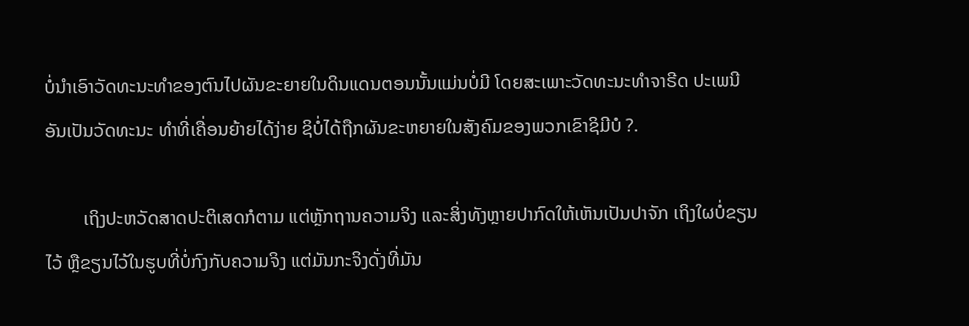ບໍ່ນຳເອົາວັດທະນະທຳຂອງຕົນໄປຜັນຂະຍາຍໃນດິນແດນຕອນນັ້ນແມ່ນບໍ່ມີ ໂດຍສະເພາະວັດທະນະທຳຈາຣີດ ປະເພນີ ອັນເປັນວັດທະນະ ທຳທີ່ເຄື່ອນຍ້າຍໄດ້ງ່າຍ ຊິບໍ່ໄດ້ຖືກຜັນຂະຫຍາຍໃນສັງຄົມຂອງພວກເຂົາຊິມີບໍ ?.

        ເຖິງປະຫວັດສາດປະຕິເສດກໍຕາມ ແຕ່ຫຼັກຖານຄວາມຈິງ ແລະສິ່ງທັງຫຼາຍປາກົດໃຫ້ເຫັນເປັນປາຈັກ ເຖິງໃຜບໍ່ຂຽນໄວ້ ຫຼືຂຽນໄວ້ໃນຮູບທີ່ບໍ່ກົງກັບຄວາມຈິງ ແຕ່ມັນກະຈິງດັ່ງທີ່ມັນ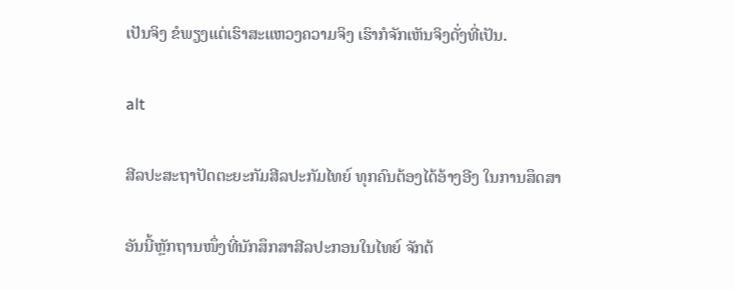ເປັນຈິງ ຂໍພຽງແຕ່ເຮົາສະແຫວງຄວາມຈິງ ເຮົາກໍຈັກເຫັນຈິງດັ່ງທີ່ເປັນ.

alt

ສີລປະສະຖາປັດຕະຍະກັມສີລປະກັມໄທຍ໌ ທຸກຄົນຕ້ອງໄດ້ອ້າງອີງ ໃນການສຶດສາ

ອັນນີ້ຫຼັກຖານໜຶ່ງທີ່ນັກສຶກສາສີລປະກອນໃນໄທຍ໌ ຈັກຕ້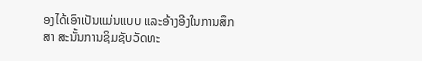ອງໄດ້ເອົາເປັນແມ່ນແບບ ແລະອ້າງອີງໃນການສຶກສາ ສະນັ້ນການຊິມຊັບວັດທະ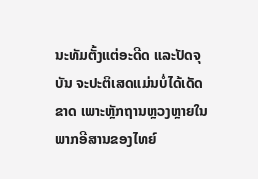ນະທັມຕັ້ງແຕ່ອະດີດ ແລະປັດຈຸບັນ ຈະປະຕິເສດແມ່ນບໍ່ໄດ້ເດັດຂາດ ເພາະຫຼັກຖານຫຼວງຫຼາຍໃນພາກອີສານຂອງໄທຍ໌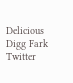Delicious Digg Fark Twitter